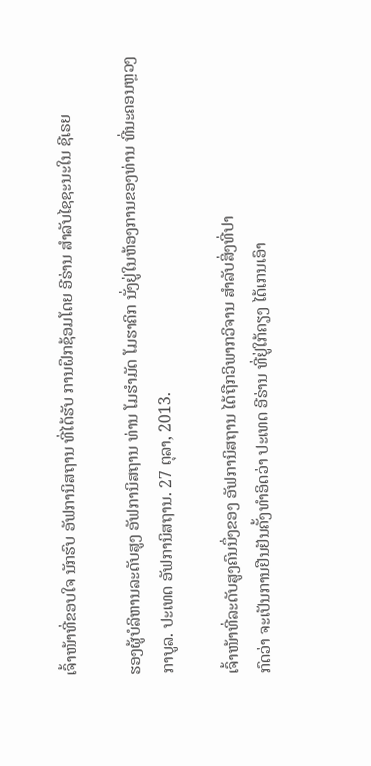ເຈົ້າໜ້າທີ່ຂອບໃຈ ນັກຮົບ ອັຟການິສຖານ ທີ່ໄດ້ຮັບ ການຝຶກຊ້ອມໂດຍ ອີຣ່ານ ສຳລັບໄຊຊະນະໃນ ຊີເຣຍ

ຮອງຜູ້ບໍລິຫານລະດັບສູງ ອັຟການິສຖານ ທ່ານ ໂມຮຳມັດ ໂມຮາຄິກ ນັ່ງຢູ່ໃນຫ້ອງການຂອງທ່ານ ທີ່ນະຄອນຫຼວງ ກາບູລ. ປະເທດ ອັຟການິສຖານ. 27 ຕຸລາ, 2013.

ເຈົ້າໜ້າທີ່ລະດັບສູງຄົນນຶ່ງຂອງ ອັຟການິສຖານ ໄດ້ຖືກວິພາກວິຈານ ສຳລັບສິ່ງທີ່ປາ
ກົດວ່າ ຈະເປັນການຢືນຢັນຄັ້ງທຳອິດວ່າ ປະເທດ ອີຣ່ານ ທີ່ຢູ່ໃກ້ຄຽງ ໄດ້ເກນເອົາ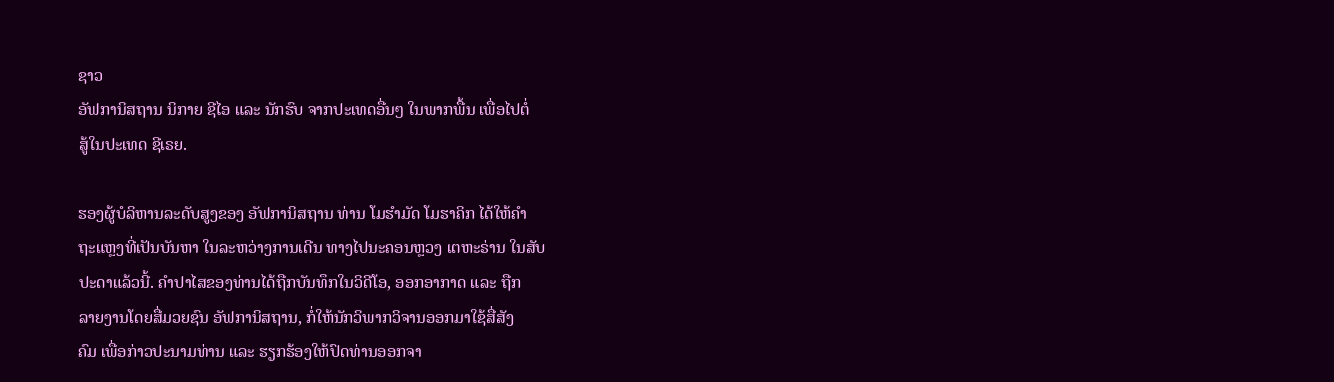ຊາວ
ອັຟການິສຖານ ນິກາຍ ຊີໄອ ແລະ ນັກຮົບ ຈາກປະເທດອື່ນໆ ໃນພາກພື້ນ ເພື່ອໄປຕໍ່
ສູ້ໃນປະເທດ ຊີເຣຍ.

ຮອງຜູ້ບໍລິຫານລະດັບສູງຂອງ ອັຟການິສຖານ ທ່ານ ໂມຮຳມັດ ໂມຮາຄິກ ໄດ້ໃຫ້ຄຳ
ຖະແຫຼງທີ່ເປັນບັນຫາ ໃນລະຫວ່າງການເດີນ ທາງໄປນະຄອນຫຼວງ ເຕຫະຣ່ານ ໃນສັບ
ປະດາແລ້ວນີ້. ຄຳປາໄສຂອງທ່ານໄດ້ຖືກບັນທຶກໃນວິດີໂອ, ອອກອາກາດ ແລະ ຖືກ
ລາຍງານໂດຍສື່ມວຍຊົນ ອັຟການິສຖານ, ກໍ່ໃຫ້ນັກວິພາກວິຈານອອກມາໃຊ້ສື່ສັງ
ຄົມ ເພື່ອກ່າວປະນາມທ່ານ ແລະ ຮຽກຮ້ອງໃຫ້ປົດທ່ານອອກຈາ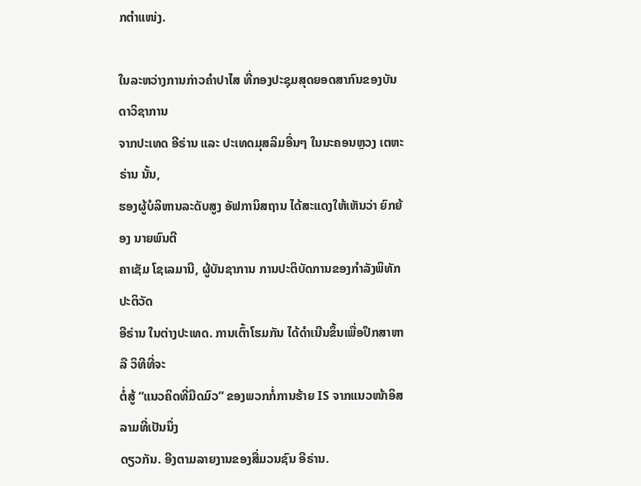ກຕຳແໜ່ງ.

ໃນລະຫວ່າງການກ່າວຄຳປາໄສ ທີ່ກອງປະຊຸມສຸດຍອດສາກົນຂອງບັນດາວິຊາການ
ຈາກປະເທດ ອີຣ່ານ ແລະ ປະເທດມຸສລິມອື່ນໆ ໃນນະຄອນຫຼວງ ເຕຫະຣ່ານ ນັ້ນ,
ຮອງຜູ້ບໍລິຫານລະດັບສູງ ອັຟການິສຖານ ໄດ້ສະແດງໃຫ້ເຫັນວ່າ ຍົກຍ້ອງ ນາຍພົນຕີ
ຄາເຊັມ ໂຊເລມານີ, ຜູ້ບັນຊາການ ການປະຕິບັດການຂອງກຳລັງພິທັກປະຕິວັດ
ອີຣ່ານ ໃນຕ່າງປະເທດ. ການເຕົ້າໂຮມກັນ ໄດ້ດຳເນີນຂຶ້ນເພື່ອປຶກສາຫາລື ວິທີທີ່ຈະ
ຕໍ່ສູ້ “ແນວຄິດທີ່ມືດມົວ” ຂອງພວກກໍ່ການຮ້າຍ IS ຈາກແນວໜ້າອິສລາມທີ່ເປັນນຶ່ງ
ດຽວກັນ. ອີງຕາມລາຍງານຂອງສື່ມວນຊົນ ອີຣ່ານ.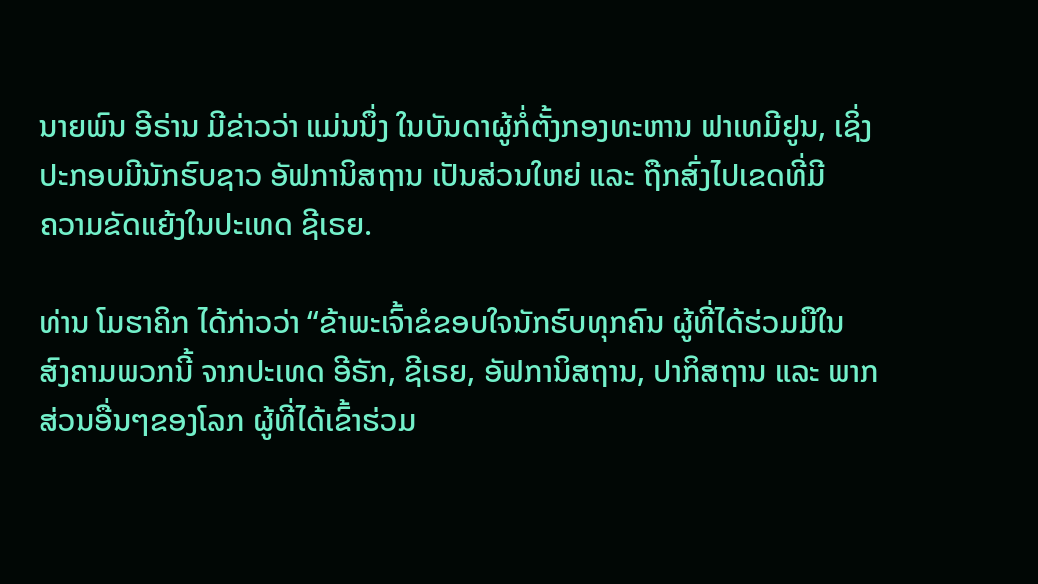ນາຍພົນ ອີຣ່ານ ມີຂ່າວວ່າ ແມ່ນນຶ່ງ ໃນບັນດາຜູ້ກໍ່ຕັ້ງກອງທະຫານ ຟາເທມີຢູນ, ເຊິ່ງ
ປະກອບມີນັກຮົບຊາວ ອັຟການິສຖານ ເປັນສ່ວນໃຫຍ່ ແລະ ຖືກສົ່ງໄປເຂດທີ່ມີ
ຄວາມຂັດແຍ້ງໃນປະເທດ ຊີເຣຍ.

ທ່ານ ໂມຮາຄິກ ໄດ້ກ່າວວ່າ “ຂ້າພະເຈົ້າຂໍຂອບໃຈນັກຮົບທຸກຄົນ ຜູ້ທີ່ໄດ້ຮ່ວມມືໃນ
ສົງຄາມພວກນີ້ ຈາກປະເທດ ອີຣັກ, ຊີເຣຍ, ອັຟການິສຖານ, ປາກິສຖານ ແລະ ພາກ
ສ່ວນອື່ນໆຂອງໂລກ ຜູ້ທີ່ໄດ້ເຂົ້າຮ່ວມ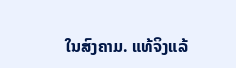ໃນສົງຄາມ. ແທ້ຈິງແລ້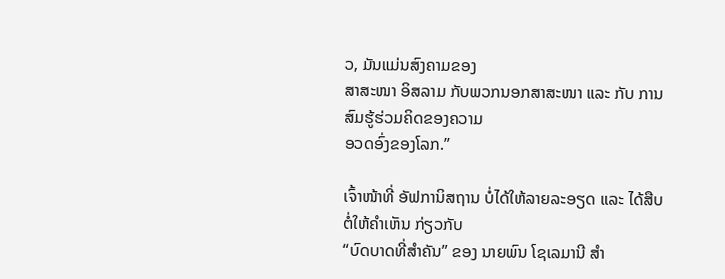ວ, ມັນແມ່ນສົງຄາມຂອງ
ສາສະໜາ ອິສລາມ ກັບພວກນອກສາສະໜາ ແລະ ກັບ ການສົມຮູ້ຮ່ວມຄິດຂອງຄວາມ
ອວດອົ່ງຂອງໂລກ.”

ເຈົ້າໜ້າທີ່ ອັຟການິສຖານ ບໍ່ໄດ້ໃຫ້ລາຍລະອຽດ ແລະ ໄດ້ສືບຕໍ່ໃຫ້ຄຳເຫັນ ກ່ຽວກັບ
“ບົດບາດທີ່ສຳຄັນ” ຂອງ ນາຍພົນ ໂຊເລມານີ ສຳ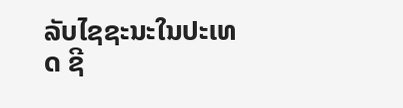ລັບໄຊຊະນະໃນປະເທດ ຊີ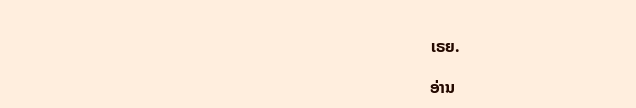ເຣຍ.

ອ່ານ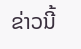ຂ່າວນີ້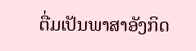ຕື່ມເປັນພາສາອັງກິດ